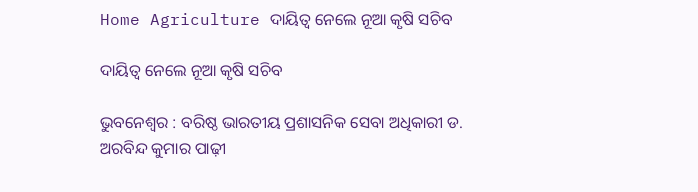Home Agriculture ଦାୟିତ୍ୱ ନେଲେ ନୂଆ କୃଷି ସଚିବ

ଦାୟିତ୍ୱ ନେଲେ ନୂଆ କୃଷି ସଚିବ

ଭୁବନେଶ୍ୱର : ବରିଷ୍ଠ ଭାରତୀୟ ପ୍ରଶାସନିକ ସେବା ଅଧିକାରୀ ଡ. ଅରବିନ୍ଦ କୁମାର ପାଢ଼ୀ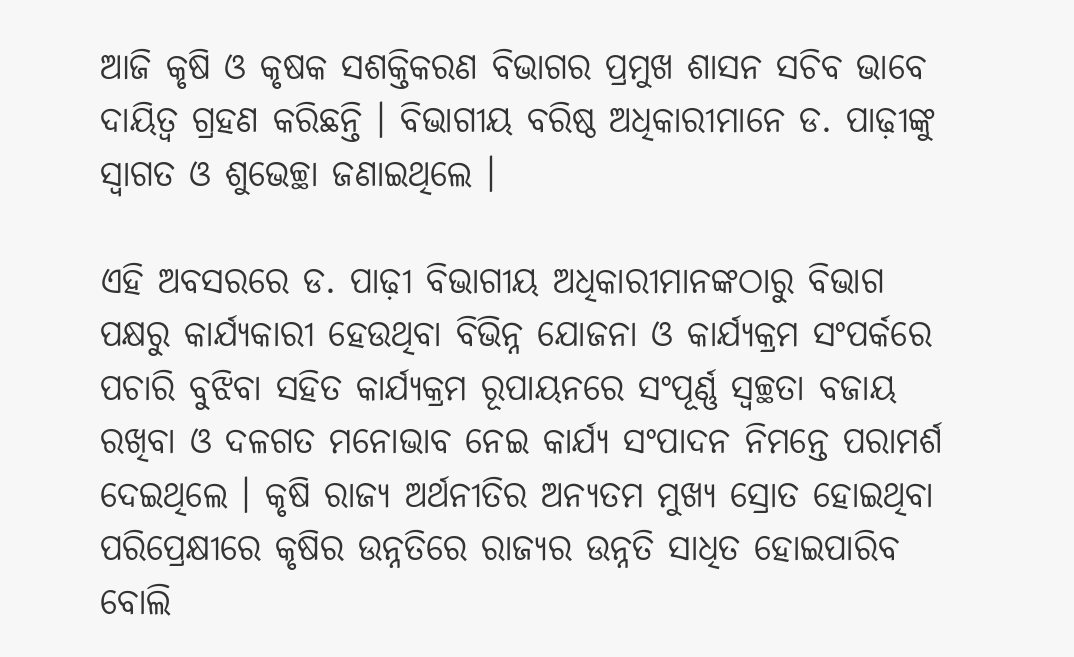ଆଜି କୃଷି ଓ କୃଷକ ସଶକ୍ତିକରଣ ବିଭାଗର ପ୍ରମୁଖ ଶାସନ ସଚିବ ଭାବେ ଦାୟିତ୍ୱ ଗ୍ରହଣ କରିଛନ୍ତି । ବିଭାଗୀୟ ବରିଷ୍ଠ ଅଧିକାରୀମାନେ ଡ. ପାଢ଼ୀଙ୍କୁ ସ୍ୱାଗତ ଓ ଶୁଭେଚ୍ଛା ଜଣାଇଥିଲେ ।

ଏହି ଅବସରରେ ଡ. ପାଢ଼ୀ ବିଭାଗୀୟ ଅଧିକାରୀମାନଙ୍କଠାରୁ ବିଭାଗ ପକ୍ଷରୁ କାର୍ଯ୍ୟକାରୀ ହେଉଥିବା ବିଭିନ୍ନ ଯୋଜନା ଓ କାର୍ଯ୍ୟକ୍ରମ ସଂପର୍କରେ ପଚାରି ବୁଝିବା ସହିତ କାର୍ଯ୍ୟକ୍ରମ ରୂପାୟନରେ ସଂପୂର୍ଣ୍ଣ ସ୍ୱଚ୍ଛତା ବଜାୟ ରଖିବା ଓ ଦଳଗତ ମନୋଭାବ ନେଇ କାର୍ଯ୍ୟ ସଂପାଦନ ନିମନ୍ତେ ପରାମର୍ଶ ଦେଇଥିଲେ । କୃଷି ରାଜ୍ୟ ଅର୍ଥନୀତିର ଅନ୍ୟତମ ମୁଖ୍ୟ ସ୍ରୋତ ହୋଇଥିବା ପରିପ୍ରେକ୍ଷୀରେ କୃଷିର ଉନ୍ନତିରେ ରାଜ୍ୟର ଉନ୍ନତି ସାଧିତ ହୋଇପାରିବ ବୋଲି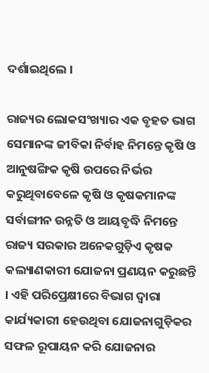ଦର୍ଶାଇଥିଲେ ।

ରାଜ୍ୟର ଲୋକସଂଖ୍ୟାର ଏକ ବୃହତ ଭାଗ ସେମାନଙ୍କ ଜୀବିକା ନିର୍ବାହ ନିମନ୍ତେ କୃଷି ଓ ଆନୁଷଙ୍ଗିକ କୃଷି ଉପରେ ନିର୍ଭର କରୁଥିବାବେଳେ କୃଷି ଓ କୃଷକମାନଙ୍କ ସର୍ବାଙ୍ଗୀନ ଉନ୍ନତି ଓ ଆୟବୃଦ୍ଧି ନିମନ୍ତେ ରାଜ୍ୟ ସରକାର ଅନେକଗୁଡ଼ିଏ କୃଷକ କଲ୍ୟାଣକାରୀ ଯୋଜନା ପ୍ରଣୟନ କରୁଛନ୍ତି । ଏହି ପରିପ୍ରେକ୍ଷୀରେ ବିଭାଗ ଦ୍ୱାରା କାର୍ଯ୍ୟକାରୀ ହେଉଥିବା ଯୋଜନାଗୁଡ଼ିକର ସଫଳ ରୂପାୟନ କରି ଯୋଜନାର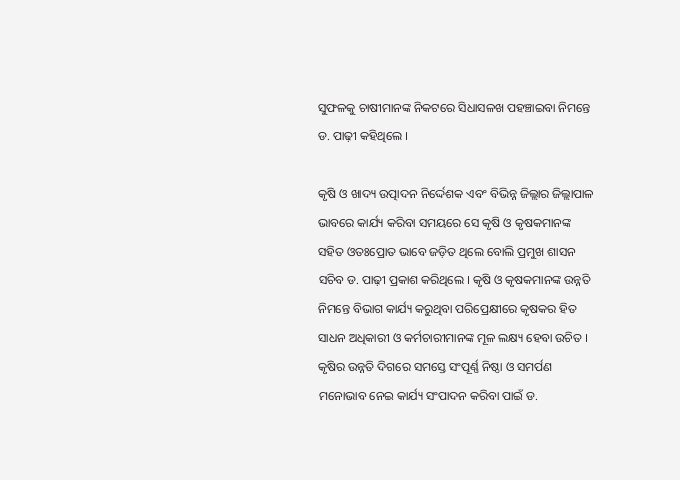ସୁଫଳକୁ ଚାଷୀମାନଙ୍କ ନିକଟରେ ସିଧାସଳଖ ପହଞ୍ଚାଇବା ନିମନ୍ତେ ଡ. ପାଢ଼ୀ କହିଥିଲେ ।

କୃଷି ଓ ଖାଦ୍ୟ ଉତ୍ପାଦନ ନିର୍ଦ୍ଦେଶକ ଏବଂ ବିଭିନ୍ନ ଜିଲ୍ଲାର ଜିଲ୍ଲାପାଳ ଭାବରେ କାର୍ଯ୍ୟ କରିବା ସମୟରେ ସେ କୃଷି ଓ କୃଷକମାନଙ୍କ ସହିତ ଓତଃପ୍ରୋତ ଭାବେ ଜଡ଼ିତ ଥିଲେ ବୋଲି ପ୍ରମୁଖ ଶାସନ ସଚିବ ଡ. ପାଢ଼ୀ ପ୍ରକାଶ କରିଥିଲେ । କୃଷି ଓ କୃଷକମାନଙ୍କ ଉନ୍ନତି ନିମନ୍ତେ ବିଭାଗ କାର୍ଯ୍ୟ କରୁଥିବା ପରିପ୍ରେକ୍ଷୀରେ କୃଷକର ହିତ ସାଧନ ଅଧିକାରୀ ଓ କର୍ମଚାରୀମାନଙ୍କ ମୂଳ ଲକ୍ଷ୍ୟ ହେବା ଉଚିତ । କୃଷିର ଉନ୍ନତି ଦିଗରେ ସମସ୍ତେ ସଂପୂର୍ଣ୍ଣ ନିଷ୍ଠା ଓ ସମର୍ପଣ ମନୋଭାବ ନେଇ କାର୍ଯ୍ୟ ସଂପାଦନ କରିବା ପାଇଁ ଡ.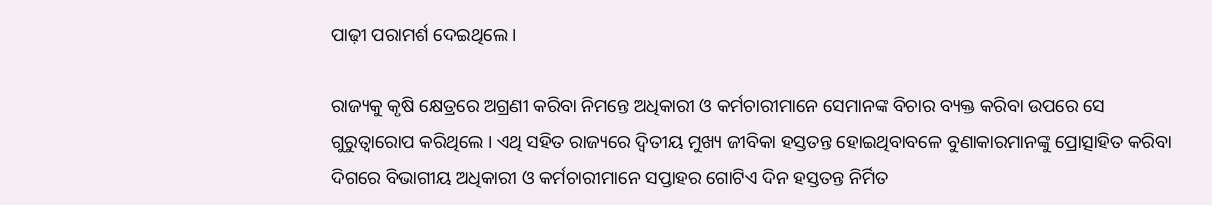ପାଢ଼ୀ ପରାମର୍ଶ ଦେଇଥିଲେ ।

ରାଜ୍ୟକୁ କୃଷି କ୍ଷେତ୍ରରେ ଅଗ୍ରଣୀ କରିବା ନିମନ୍ତେ ଅଧିକାରୀ ଓ କର୍ମଚାରୀମାନେ ସେମାନଙ୍କ ବିଚାର ବ୍ୟକ୍ତ କରିବା ଉପରେ ସେ ଗୁରୁତ୍ୱାରୋପ କରିଥିଲେ । ଏଥି ସହିତ ରାଜ୍ୟରେ ଦ୍ୱିତୀୟ ମୁଖ୍ୟ ଜୀବିକା ହସ୍ତତନ୍ତ ହୋଇଥିବାବଳେ ବୁଣାକାରମାନଙ୍କୁ ପ୍ରୋତ୍ସାହିତ କରିବା ଦିଗରେ ବିଭାଗୀୟ ଅଧିକାରୀ ଓ କର୍ମଚାରୀମାନେ ସପ୍ତାହର ଗୋଟିଏ ଦିନ ହସ୍ତତନ୍ତ ନିର୍ମିତ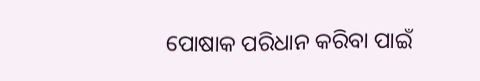ପୋଷାକ ପରିଧାନ କରିବା ପାଇଁ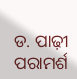ଡ. ପାଢ଼ୀ ପରାମର୍ଶ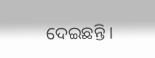ଦେଇଛନ୍ତି ।